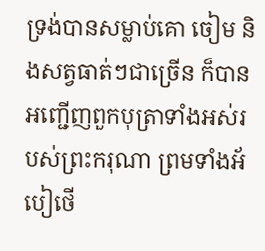ទ្រង់បានសម្លាប់គោ ចៀម និងសត្វធាត់ៗជាច្រើន ក៏បានអញ្ជើញពួកបុត្រាទាំងអស់របស់ព្រះករុណា ព្រមទាំងអ័បៀថើ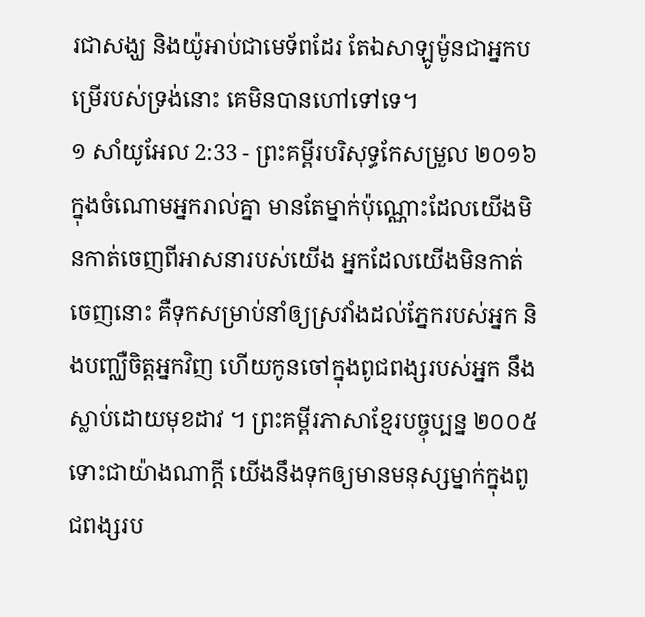រជាសង្ឃ និងយ៉ូអាប់ជាមេទ័ពដែរ តែឯសាឡូម៉ូនជាអ្នកបម្រើរបស់ទ្រង់នោះ គេមិនបានហៅទៅទេ។
១ សាំយូអែល 2:33 - ព្រះគម្ពីរបរិសុទ្ធកែសម្រួល ២០១៦ ក្នុងចំណោមអ្នករាល់គ្នា មានតែម្នាក់ប៉ុណ្ណោះដែលយើងមិនកាត់ចេញពីអាសនារបស់យើង អ្នកដែលយើងមិនកាត់ចេញនោះ គឺទុកសម្រាប់នាំឲ្យស្រវាំងដល់ភ្នែករបស់អ្នក និងបញ្ឈឺចិត្តអ្នកវិញ ហើយកូនចៅក្នុងពូជពង្សរបស់អ្នក នឹងស្លាប់ដោយមុខដាវ ។ ព្រះគម្ពីរភាសាខ្មែរបច្ចុប្បន្ន ២០០៥ ទោះជាយ៉ាងណាក្ដី យើងនឹងទុកឲ្យមានមនុស្សម្នាក់ក្នុងពូជពង្សរប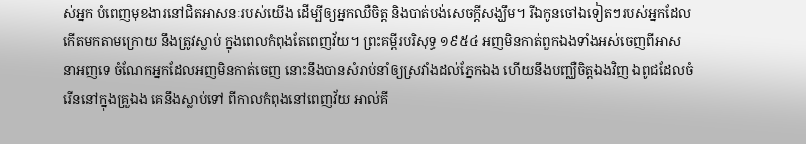ស់អ្នក បំពេញមុខងារនៅជិតអាសនៈរបស់យើង ដើម្បីឲ្យអ្នកឈឺចិត្ត និងបាត់បង់សេចក្ដីសង្ឃឹម។ រីឯកូនចៅឯទៀតៗរបស់អ្នកដែលកើតមកតាមក្រោយ នឹងត្រូវស្លាប់ ក្នុងពេលកំពុងតែពេញវ័យ។ ព្រះគម្ពីរបរិសុទ្ធ ១៩៥៤ អញមិនកាត់ពួកឯងទាំងអស់ចេញពីអាសនាអញទេ ចំណែកអ្នកដែលអញមិនកាត់ចេញ នោះនឹងបានសំរាប់នាំឲ្យស្រវាំងដល់ភ្នែកឯង ហើយនឹងបញ្ឈឺចិត្តឯងវិញ ឯពូជដែលចំរើននៅក្នុងគ្រួឯង គេនឹងស្លាប់ទៅ ពីកាលកំពុងនៅពេញវ័យ អាល់គី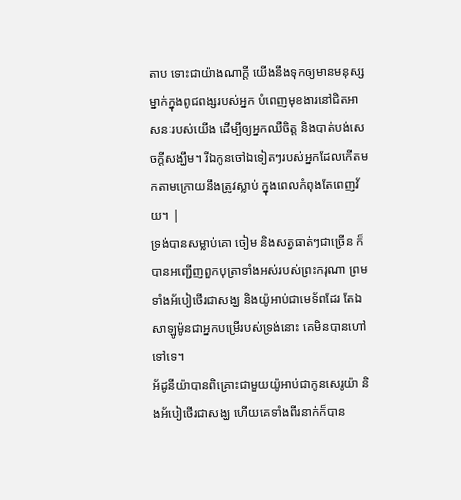តាប ទោះជាយ៉ាងណាក្តី យើងនឹងទុកឲ្យមានមនុស្សម្នាក់ក្នុងពូជពង្សរបស់អ្នក បំពេញមុខងារនៅជិតអាសនៈរបស់យើង ដើម្បីឲ្យអ្នកឈឺចិត្ត និងបាត់បង់សេចក្តីសង្ឃឹម។ រីឯកូនចៅឯទៀតៗរបស់អ្នកដែលកើតមកតាមក្រោយនឹងត្រូវស្លាប់ ក្នុងពេលកំពុងតែពេញវ័យ។ |
ទ្រង់បានសម្លាប់គោ ចៀម និងសត្វធាត់ៗជាច្រើន ក៏បានអញ្ជើញពួកបុត្រាទាំងអស់របស់ព្រះករុណា ព្រមទាំងអ័បៀថើរជាសង្ឃ និងយ៉ូអាប់ជាមេទ័ពដែរ តែឯសាឡូម៉ូនជាអ្នកបម្រើរបស់ទ្រង់នោះ គេមិនបានហៅទៅទេ។
អ័ដូនីយ៉ាបានពិគ្រោះជាមួយយ៉ូអាប់ជាកូនសេរូយ៉ា និងអ័បៀថើរជាសង្ឃ ហើយគេទាំងពីរនាក់ក៏បាន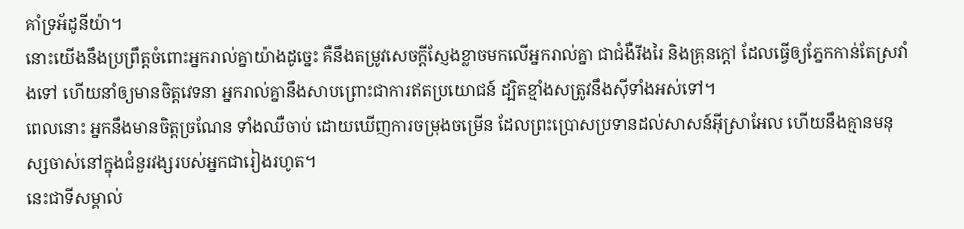គាំទ្រអ័ដូនីយ៉ា។
នោះយើងនឹងប្រព្រឹត្តចំពោះអ្នករាល់គ្នាយ៉ាងដូច្នេះ គឺនឹងតម្រូវសេចក្ដីស្ញែងខ្លាចមកលើអ្នករាល់គ្នា ជាជំងឺរីងរៃ និងគ្រុនក្តៅ ដែលធ្វើឲ្យភ្នែកកាន់តែស្រវាំងទៅ ហើយនាំឲ្យមានចិត្តវេទនា អ្នករាល់គ្នានឹងសាបព្រោះជាការឥតប្រយោជន៍ ដ្បិតខ្មាំងសត្រូវនឹងស៊ីទាំងអស់ទៅ។
ពេលនោះ អ្នកនឹងមានចិត្តច្រណែន ទាំងឈឺចាប់ ដោយឃើញការចម្រុងចម្រើន ដែលព្រះប្រោសប្រទានដល់សាសន៍អ៊ីស្រាអែល ហើយនឹងគ្មានមនុស្សចាស់នៅក្នុងជំនួរវង្សរបស់អ្នកជារៀងរហូត។
នេះជាទីសម្គាល់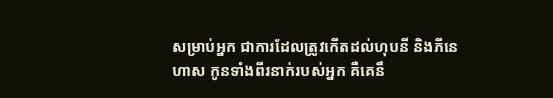សម្រាប់អ្នក ជាការដែលត្រូវកើតដល់ហុបនី និងភីនេហាស កូនទាំងពីរនាក់របស់អ្នក គឺគេនឹ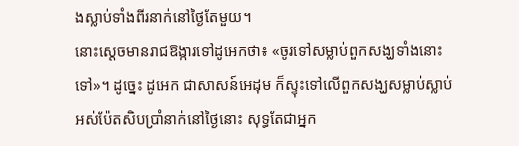ងស្លាប់ទាំងពីរនាក់នៅថ្ងៃតែមួយ។
នោះស្តេចមានរាជឱង្ការទៅដូអេកថា៖ «ចូរទៅសម្លាប់ពួកសង្ឃទាំងនោះទៅ»។ ដូច្នេះ ដូអេក ជាសាសន៍អេដុម ក៏ស្ទុះទៅលើពួកសង្ឃសម្លាប់ស្លាប់អស់ប៉ែតសិបប្រាំនាក់នៅថ្ងៃនោះ សុទ្ធតែជាអ្នក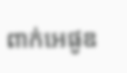ពាក់អេផូឌ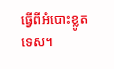ធ្វើពីអំបោះខ្លូតទេស។